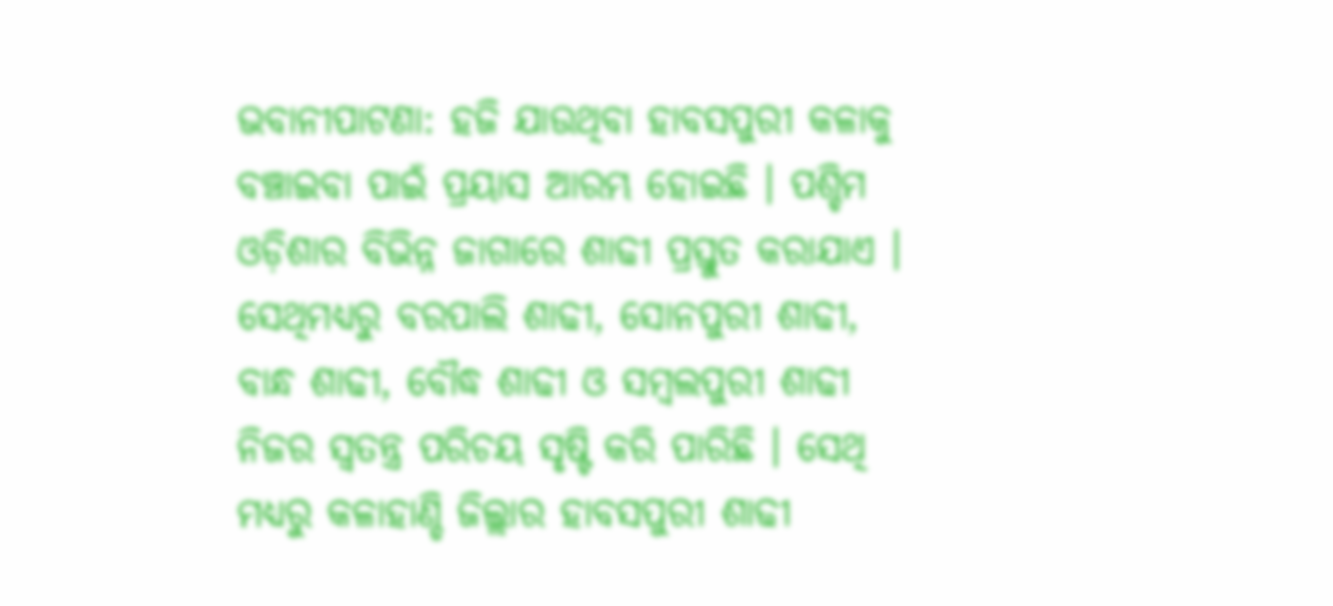ଭବାନୀପାଟଣା: ହଜି ଯାଉଥିବା ହାବସପୁରୀ କଳାକୁ ବଞ୍ଚାଇବା ପାଇଁ ପ୍ରୟାସ ଆରମ୍ଭ ହୋଇଛି । ପଶ୍ଚିମ ଓଡ଼ିଶାର ବିଭିନ୍ନ ଜାଗାରେ ଶାଢୀ ପ୍ରସ୍ତୁତ କରାଯାଏ । ସେଥିମଧ୍ୟରୁ ବରପାଲି ଶାଢୀ, ସୋନପୁରୀ ଶାଢୀ, ବାନ୍ଧ ଶାଢୀ, ବୌଦ୍ଧ ଶାଢୀ ଓ ସମ୍ବଲପୁରୀ ଶାଢୀ ନିଜର ସ୍ବତନ୍ତ୍ର ପରିଚୟ ସୃଷ୍ଟି କରି ପାରିଛି । ସେଥି ମଧ୍ୟରୁ କଳାହାଣ୍ଡି ଜିଲ୍ଲାର ହାବସପୁରୀ ଶାଢୀ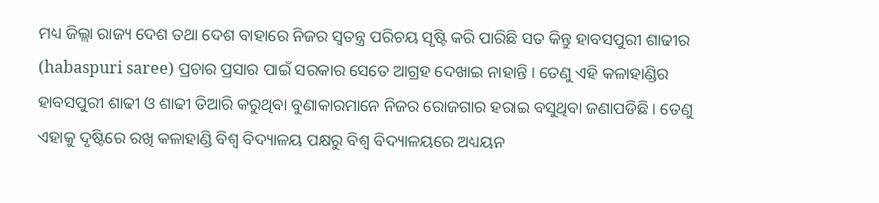ମଧ୍ୟ ଜିଲ୍ଲା ରାଜ୍ୟ ଦେଶ ତଥା ଦେଶ ବାହାରେ ନିଜର ସ୍ବତନ୍ତ୍ର ପରିଚୟ ସୃଷ୍ଟି କରି ପାରିଛି ସତ କିନ୍ତୁ ହାବସପୁରୀ ଶାଢୀର (habaspuri saree) ପ୍ରଚାର ପ୍ରସାର ପାଇଁ ସରକାର ସେତେ ଆଗ୍ରହ ଦେଖାଇ ନାହାନ୍ତି । ତେଣୁ ଏହି କଳାହାଣ୍ଡିର ହାବସପୁରୀ ଶାଢୀ ଓ ଶାଢୀ ତିଆରି କରୁଥିବା ବୁଣାକାରମାନେ ନିଜର ରୋଜଗାର ହରାଇ ବସୁଥିବା ଜଣାପଡିଛି । ତେଣୁ ଏହାକୁ ଦୃଷ୍ଟିରେ ରଖି କଳାହାଣ୍ଡି ବିଶ୍ବ ବିଦ୍ୟାଳୟ ପକ୍ଷରୁ ବିଶ୍ବ ବିଦ୍ୟାଳୟରେ ଅଧ୍ୟୟନ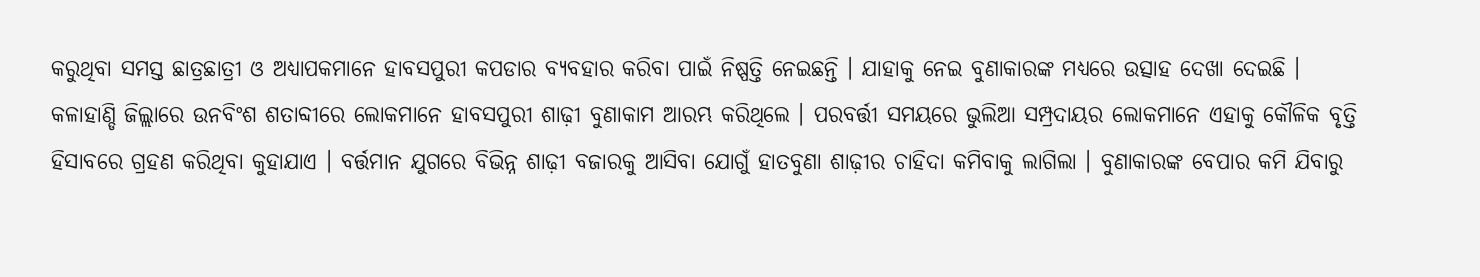କରୁଥିବା ସମସ୍ତ ଛାତ୍ରଛାତ୍ରୀ ଓ ଅଧ୍ୟାପକମାନେ ହାବସପୁରୀ କପଡାର ବ୍ୟବହାର କରିବା ପାଇଁ ନିଷ୍ପତ୍ତି ନେଇଛନ୍ତି । ଯାହାକୁ ନେଇ ବୁଣାକାରଙ୍କ ମଧ୍ୟରେ ଉତ୍ସାହ ଦେଖା ଦେଇଛି ।
କଳାହାଣ୍ଡି ଜିଲ୍ଲାରେ ଉନବିଂଶ ଶତାବ୍ଦୀରେ ଲୋକମାନେ ହାବସପୁରୀ ଶାଢ଼ୀ ବୁଣାକାମ ଆରମ୍ଭ କରିଥିଲେ । ପରବର୍ତ୍ତୀ ସମୟରେ ଭୁଲିଆ ସମ୍ପ୍ରଦାୟର ଲୋକମାନେ ଏହାକୁ କୌଳିକ ବୃତ୍ତି ହିସାବରେ ଗ୍ରହଣ କରିଥିବା କୁହାଯାଏ । ବର୍ତ୍ତମାନ ଯୁଗରେ ବିଭିନ୍ନ ଶାଢ଼ୀ ବଜାରକୁ ଆସିବା ଯୋଗୁଁ ହାତବୁଣା ଶାଢ଼ୀର ଚାହିଦା କମିବାକୁ ଲାଗିଲା । ବୁଣାକାରଙ୍କ ବେପାର କମି ଯିବାରୁ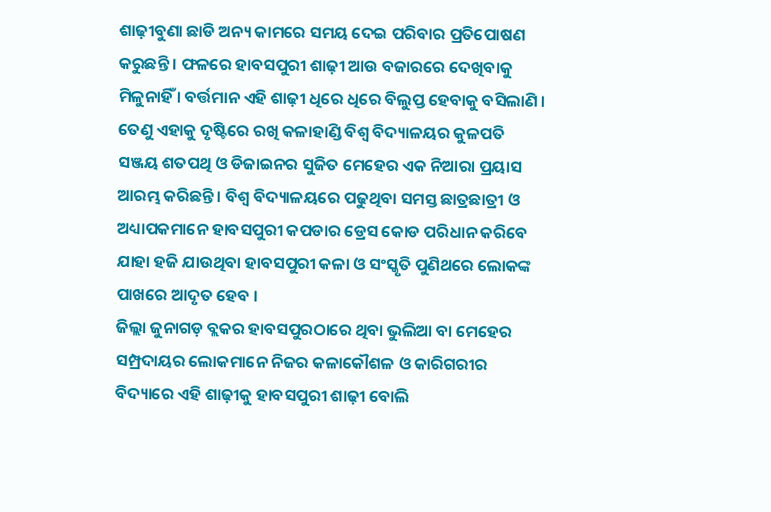ଶାଢ଼ୀବୁଣା ଛାଡି ଅନ୍ୟ କାମରେ ସମୟ ଦେଇ ପରିବାର ପ୍ରତିପୋଷଣ କରୁଛନ୍ତି । ଫଳରେ ହାବସପୁରୀ ଶାଢ଼ୀ ଆଉ ବଜାରରେ ଦେଖିବାକୁ ମିଳୁନାହିଁ । ବର୍ତ୍ତମାନ ଏହି ଶାଢ଼ୀ ଧିରେ ଧିରେ ବିଲୁପ୍ତ ହେବାକୁ ବସିଲାଣି । ତେଣୁ ଏହାକୁ ଦୃଷ୍ଟିରେ ରଖି କଳାହାଣ୍ଡି ବିଶ୍ବ ବିଦ୍ୟାଳୟର କୁଳପତି ସଞ୍ଜୟ ଶତପଥି ଓ ଡିଜାଇନର ସୁଜିତ ମେହେର ଏକ ନିଆରା ପ୍ରୟାସ ଆରମ୍ଭ କରିଛନ୍ତି । ବିଶ୍ବ ବିଦ୍ୟାଳୟରେ ପଢୁଥିବା ସମସ୍ତ ଛାତ୍ରଛାତ୍ରୀ ଓ ଅଧ୍ୟାପକମାନେ ହାବସପୁରୀ କପଡାର ଡ୍ରେସ କୋଡ ପରିଧାନ କରିବେ ଯାହା ହଜି ଯାଉଥିବା ହାବସପୁରୀ କଳା ଓ ସଂସ୍କୃତି ପୁଣିଥରେ ଲୋକଙ୍କ ପାଖରେ ଆଦୃତ ହେବ ।
ଜିଲ୍ଲା ଜୁନାଗଡ଼ ବ୍ଲକର ହାବସପୁରଠାରେ ଥିବା ଭୁଲିଆ ବା ମେହେର ସମ୍ପ୍ରଦାୟର ଲୋକମାନେ ନିଜର କଳାକୌଶଳ ଓ କାରିଗରୀର ବିଦ୍ୟାରେ ଏହି ଶାଢ଼ୀକୁ ହାବସପୁରୀ ଶାଢ଼ୀ ବୋଲି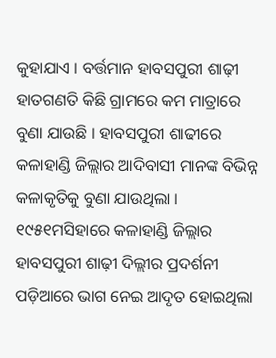କୁହାଯାଏ । ବର୍ତ୍ତମାନ ହାବସପୁରୀ ଶାଢ଼ୀ ହାତଗଣତି କିଛି ଗ୍ରାମରେ କମ ମାତ୍ରାରେ ବୁଣା ଯାଉଛି । ହାବସପୁରୀ ଶାଢୀରେ କଳାହାଣ୍ଡି ଜିଲ୍ଲାର ଆଦିବାସୀ ମାନଙ୍କ ବିଭିନ୍ନ କଳାକୃତିକୁ ବୁଣା ଯାଉଥିଲା । ୧୯୫୧ମସିହାରେ କଳାହାଣ୍ଡି ଜିଲ୍ଲାର ହାବସପୁରୀ ଶାଢ଼ୀ ଦିଲ୍ଲୀର ପ୍ରଦର୍ଶନୀ ପଡ଼ିଆରେ ଭାଗ ନେଇ ଆଦୃତ ହୋଇଥିଲା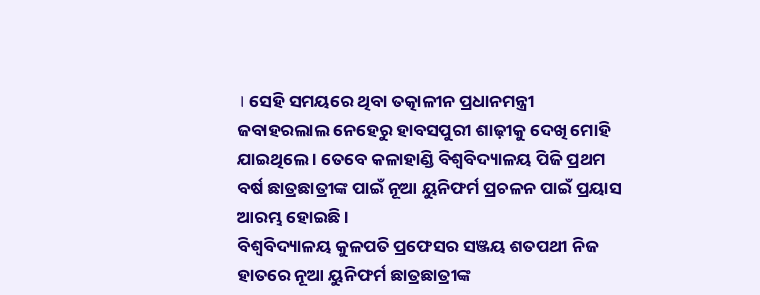। ସେହି ସମୟରେ ଥିବା ତତ୍କାଳୀନ ପ୍ରଧାନମନ୍ତ୍ରୀ ଜବାହରଲାଲ ନେହେରୁ ହାବସପୁରୀ ଶାଢ଼ୀକୁ ଦେଖି ମୋହି ଯାଇଥିଲେ । ତେବେ କଳାହାଣ୍ଡି ବିଶ୍ଵବିଦ୍ୟାଳୟ ପିଜି ପ୍ରଥମ ବର୍ଷ ଛାତ୍ରଛାତ୍ରୀଙ୍କ ପାଇଁ ନୂଆ ୟୁନିଫର୍ମ ପ୍ରଚଳନ ପାଇଁ ପ୍ରୟାସ ଆରମ୍ଭ ହୋଇଛି ।
ବିଶ୍ଵବିଦ୍ୟାଳୟ କୁଳପତି ପ୍ରଫେସର ସଞ୍ଜୟ ଶତପଥୀ ନିଜ ହାତରେ ନୂଆ ୟୁନିଫର୍ମ ଛାତ୍ରଛାତ୍ରୀଙ୍କ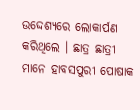ଉଦ୍ଦେଶ୍ୟରେ ଲୋକାର୍ପଣ କରିଥିଲେ । ଛାତ୍ର ଛାତ୍ରୀ ମାନେ ହାବସପୁରୀ ପୋଷାକ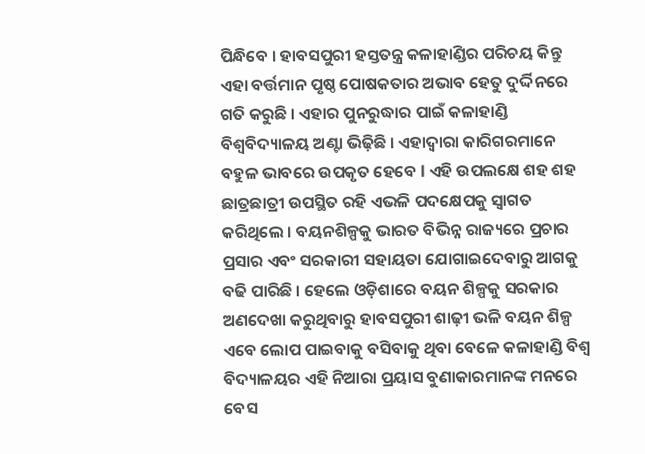ପିନ୍ଧିବେ । ହାବସପୁରୀ ହସ୍ତତନ୍ତ୍ର କଳାହାଣ୍ଡିର ପରିଚୟ କିନ୍ତୁ ଏହା ବର୍ତ୍ତମାନ ପୃଷ୍ଠ ପୋଷକତାର ଅଭାବ ହେତୁ ଦୁର୍ଦ୍ଦିନରେ ଗତି କରୁଛି । ଏହାର ପୁନରୁଦ୍ଧାର ପାଇଁ କଳାହାଣ୍ଡି ବିଶ୍ଵବିଦ୍ୟାଳୟ ଅଣ୍ଟା ଭିଢ଼ିଛି । ଏହାଦ୍ବାରା କାରିଗରମାନେ ବହୁଳ ଭାବରେ ଉପକୃତ ହେବେ l ଏହି ଉପଲକ୍ଷେ ଶହ ଶହ ଛାତ୍ରଛାତ୍ରୀ ଉପସ୍ଥିତ ରହି ଏଭଳି ପଦକ୍ଷେପକୁ ସ୍ବାଗତ କରିଥିଲେ । ବୟନଶିଳ୍ପକୁ ଭାରତ ବିଭିନ୍ନ ରାଜ୍ୟରେ ପ୍ରଚାର ପ୍ରସାର ଏବଂ ସରକାରୀ ସହାୟତା ଯୋଗାଇଦେବାରୁ ଆଗକୁ ବଢି ପାରିଛି । ହେଲେ ଓଡ଼ିଶାରେ ବୟନ ଶିଳ୍ପକୁ ସରକାର ଅଣଦେଖା କରୁଥିବାରୁ ହାବସପୁରୀ ଶାଢ଼ୀ ଭଳି ବୟନ ଶିଳ୍ପ ଏବେ ଲୋପ ପାଇବାକୁ ବସିବାକୁ ଥିବା ବେଳେ କଳାହାଣ୍ଡି ବିଶ୍ବ ବିଦ୍ୟାଳୟର ଏହି ନିଆରା ପ୍ରୟାସ ବୁଣାକାରମାନଙ୍କ ମନରେ ବେସ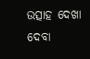ଉତ୍ସାହ ଦେଖା ଦେବା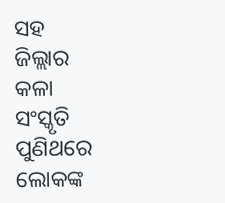ସହ ଜିଲ୍ଲାର କଳା ସଂସ୍କୃତି ପୁଣିଥରେ ଲୋକଙ୍କ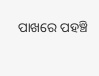ପାଖରେ ପହଞ୍ଚି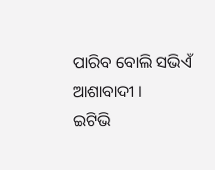ପାରିବ ବୋଲି ସଭିଏଁ ଆଶାବାଦୀ ।
ଇଟିଭି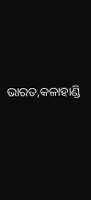ଭାରତ,କଳାହାଣ୍ଡି